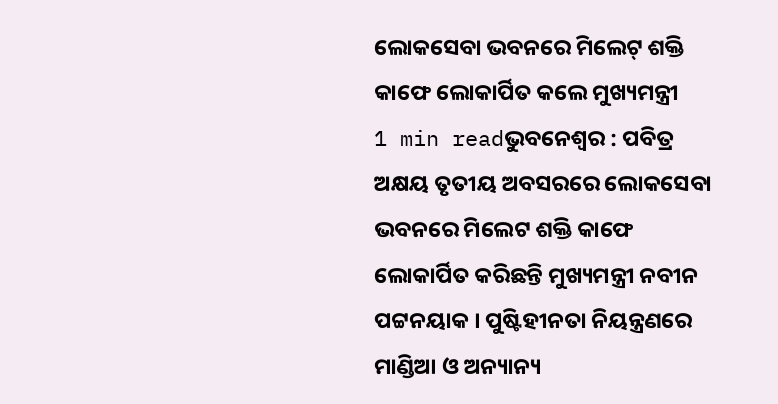ଲୋକସେବା ଭବନରେ ମିଲେଟ୍ ଶକ୍ତି କାଫେ ଲୋକାର୍ପିତ କଲେ ମୁଖ୍ୟମନ୍ତ୍ରୀ
1 min readଭୁବନେଶ୍ୱର : ପବିତ୍ର ଅକ୍ଷୟ ତୃତୀୟ ଅବସରରେ ଲୋକସେବା ଭବନରେ ମିଲେଟ ଶକ୍ତି କାଫେ ଲୋକାର୍ପିତ କରିଛନ୍ତି ମୁଖ୍ୟମନ୍ତ୍ରୀ ନବୀନ ପଟ୍ଟନୟାକ । ପୁଷ୍ଟିହୀନତା ନିୟନ୍ତ୍ରଣରେ ମାଣ୍ଡିଆ ଓ ଅନ୍ୟାନ୍ୟ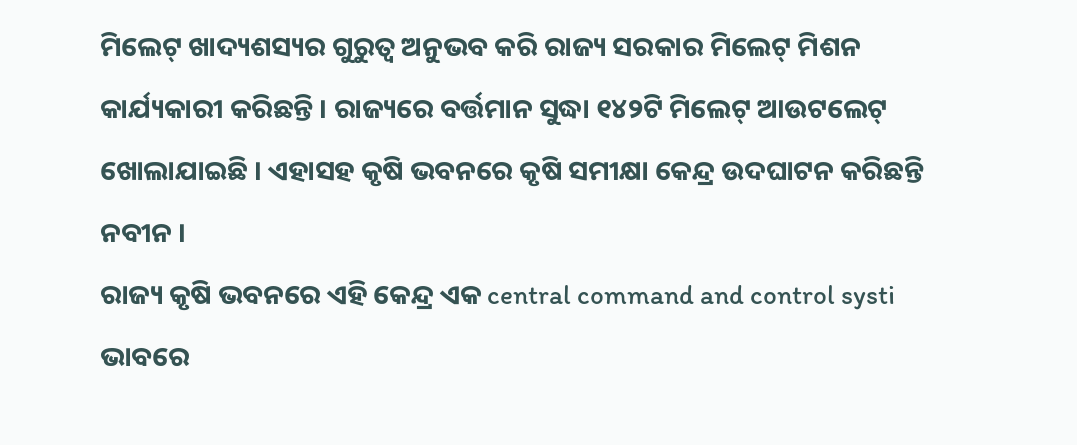ମିଲେଟ୍ ଖାଦ୍ୟଶସ୍ୟର ଗୁରୁତ୍ଵ ଅନୁଭବ କରି ରାଜ୍ୟ ସରକାର ମିଲେଟ୍ ମିଶନ କାର୍ଯ୍ୟକାରୀ କରିଛନ୍ତି । ରାଜ୍ୟରେ ବର୍ତ୍ତମାନ ସୁଦ୍ଧା ୧୪୨ଟି ମିଲେଟ୍ ଆଉଟଲେଟ୍ ଖୋଲାଯାଇଛି । ଏହାସହ କୃଷି ଭବନରେ କୃଷି ସମୀକ୍ଷା କେନ୍ଦ୍ର ଉଦଘାଟନ କରିଛନ୍ତି ନବୀନ ।
ରାଜ୍ୟ କୃଷି ଭବନରେ ଏହି କେନ୍ଦ୍ର ଏକ central command and control systi ଭାବରେ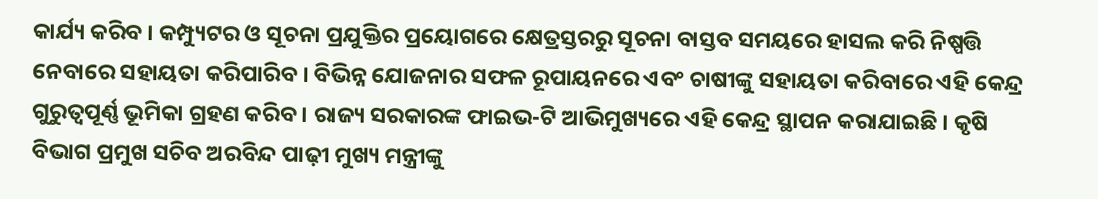କାର୍ଯ୍ୟ କରିବ । କମ୍ପ୍ୟୁଟର ଓ ସୂଚନା ପ୍ରଯୁକ୍ତିର ପ୍ରୟୋଗରେ କ୍ଷେତ୍ରସ୍ତରରୁ ସୂଚନା ବାସ୍ତବ ସମୟରେ ହାସଲ କରି ନିଷ୍ପତ୍ତି ନେବାରେ ସହାୟତା କରିପାରିବ । ବିଭିନ୍ନ ଯୋଜନାର ସଫଳ ରୂପାୟନରେ ଏବଂ ଚାଷୀଙ୍କୁ ସହାୟତା କରିବାରେ ଏହି କେନ୍ଦ୍ର ଗୁରୁତ୍ୱପୂର୍ଣ୍ଣ ଭୂମିକା ଗ୍ରହଣ କରିବ । ରାଜ୍ୟ ସରକାରଙ୍କ ଫାଇଭ-ଟି ଆଭିମୁଖ୍ୟରେ ଏହି କେନ୍ଦ୍ର ସ୍ଥାପନ କରାଯାଇଛି । କୃଷି ବିଭାଗ ପ୍ରମୁଖ ସଚିବ ଅରବିନ୍ଦ ପାଢ଼ୀ ମୁଖ୍ୟ ମନ୍ତ୍ରୀଙ୍କୁ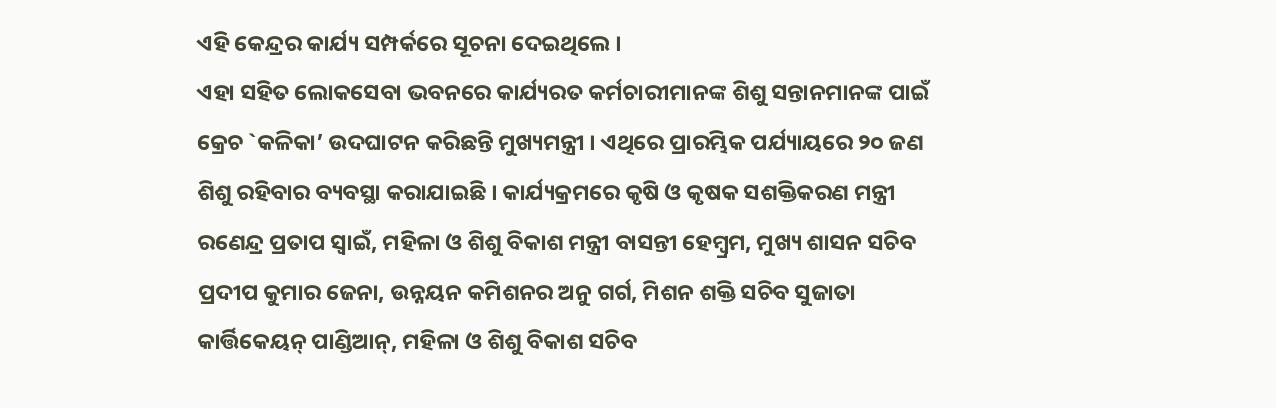ଏହି କେନ୍ଦ୍ରର କାର୍ଯ୍ୟ ସମ୍ପର୍କରେ ସୂଚନା ଦେଇଥିଲେ ।
ଏହା ସହିତ ଲୋକସେବା ଭବନରେ କାର୍ଯ୍ୟରତ କର୍ମଚାରୀମାନଙ୍କ ଶିଶୁ ସନ୍ତାନମାନଙ୍କ ପାଇଁ କ୍ରେଚ `କଳିକା’ ଉଦଘାଟନ କରିଛନ୍ତି ମୁଖ୍ୟମନ୍ତ୍ରୀ । ଏଥିରେ ପ୍ରାରମ୍ଭିକ ପର୍ଯ୍ୟାୟରେ ୨୦ ଜଣ ଶିଶୁ ରହିବାର ବ୍ୟବସ୍ଥା କରାଯାଇଛି । କାର୍ଯ୍ୟକ୍ରମରେ କୃଷି ଓ କୃଷକ ସଶକ୍ତିକରଣ ମନ୍ତ୍ରୀ ରଣେନ୍ଦ୍ର ପ୍ରତାପ ସ୍ଵାଇଁ, ମହିଳା ଓ ଶିଶୁ ବିକାଶ ମନ୍ତ୍ରୀ ବାସନ୍ତୀ ହେମ୍ବ୍ରମ, ମୁଖ୍ୟ ଶାସନ ସଚିବ ପ୍ରଦୀପ କୁମାର ଜେନା, ଉନ୍ନୟନ କମିଶନର ଅନୁ ଗର୍ଗ, ମିଶନ ଶକ୍ତି ସଚିବ ସୁଜାତା କାର୍ତ୍ତିକେୟନ୍ ପାଣ୍ଡିଆନ୍, ମହିଳା ଓ ଶିଶୁ ବିକାଶ ସଚିବ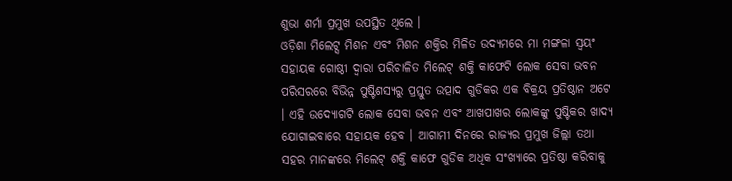ଶୁଭା ଶର୍ମା ପ୍ରମୁଖ ଉପସ୍ଥିତ ଥିଲେ ।
ଓଡ଼ିଶା ମିଲେଟ୍ସ ମିଶନ ଏବଂ ମିଶନ ଶକ୍ତିର ମିଳିତ ଉଦ୍ୟମରେ ମା ମଙ୍ଗଳା ସ୍ଵୟଂ ସହାୟକ ଗୋଷ୍ଠୀ ଦ୍ୱାରା ପରିଚାଳିତ ମିଲେଟ୍ ଶକ୍ତି କାଫେଟି ଲୋକ ସେବା ଭବନ ପରିସରରେ ବିଭିନ୍ନ ପୁଷ୍ଟିଶସ୍ୟରୁ ପ୍ରସ୍ତୁତ ଉତ୍ପାଦ ଗୁଡିକର ଏକ ବିକ୍ରୟ ପ୍ରତିଷ୍ଠାନ ଅଟେ । ଏହି ଉଦ୍ୟୋଗଟି ଲୋକ ସେବା ଭବନ ଏବଂ ଆଖପାଖର ଲୋକଙ୍କୁ ପୁଷ୍ଟିକର ଖାଦ୍ୟ ଯୋଗାଇବାରେ ସହାୟକ ହେବ । ଆଗାମୀ ଦିନରେ ରାଜ୍ୟର ପ୍ରମୁଖ ଜିଲ୍ଲା ତଥା ସହର ମାନଙ୍କରେ ମିଲେଟ୍ ଶକ୍ତି କାଫେ ଗୁଡିକ ଅଧିକ ସଂଖ୍ୟାରେ ପ୍ରତିଷ୍ଠା କରିବାକୁ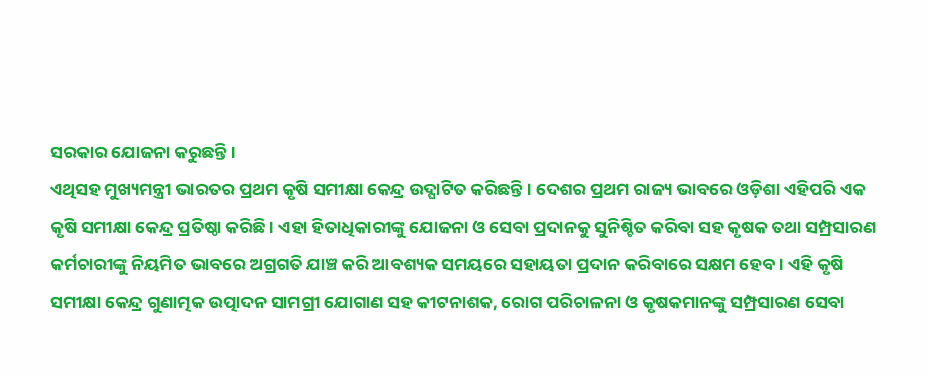ସରକାର ଯୋଜନା କରୁଛନ୍ତି ।
ଏଥିସହ ମୁଖ୍ୟମନ୍ତ୍ରୀ ଭାରତର ପ୍ରଥମ କୃଷି ସମୀକ୍ଷା କେନ୍ଦ୍ର ଉଦ୍ଘାଟିତ କରିଛନ୍ତି । ଦେଶର ପ୍ରଥମ ରାଜ୍ୟ ଭାବରେ ଓଡ଼ିଶା ଏହିପରି ଏକ କୃଷି ସମୀକ୍ଷା କେନ୍ଦ୍ର ପ୍ରତିଷ୍ଠା କରିଛି । ଏହା ହିତାଧିକାରୀଙ୍କୁ ଯୋଜନା ଓ ସେବା ପ୍ରଦାନକୁ ସୁନିଶ୍ଚିତ କରିବା ସହ କୃଷକ ତଥା ସମ୍ପ୍ରସାରଣ କର୍ମଚାରୀଙ୍କୁ ନିୟମିତ ଭାବରେ ଅଗ୍ରଗତି ଯାଞ୍ଚ କରି ଆବଶ୍ୟକ ସମୟରେ ସହାୟତା ପ୍ରଦାନ କରିବାରେ ସକ୍ଷମ ହେବ । ଏହି କୃଷି ସମୀକ୍ଷା କେନ୍ଦ୍ର ଗୁଣାତ୍ମକ ଉତ୍ପାଦନ ସାମଗ୍ରୀ ଯୋଗାଣ ସହ କୀଟନାଶକ, ରୋଗ ପରିଚାଳନା ଓ କୃଷକମାନଙ୍କୁ ସମ୍ପ୍ରସାରଣ ସେବା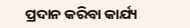ପ୍ରଦାନ କରିବା କାର୍ଯ୍ୟ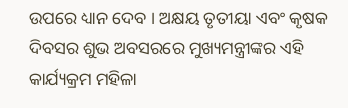ଉପରେ ଧ୍ୟାନ ଦେବ । ଅକ୍ଷୟ ତୃତୀୟା ଏବଂ କୃଷକ ଦିବସର ଶୁଭ ଅବସରରେ ମୁଖ୍ୟମନ୍ତ୍ରୀଙ୍କର ଏହି କାର୍ଯ୍ୟକ୍ରମ ମହିଳା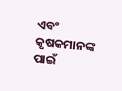ଏବଂ କୃଷକମାନଙ୍କ ପାଇଁ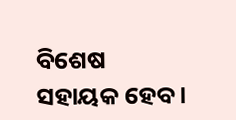ବିଶେଷ ସହାୟକ ହେବ ।